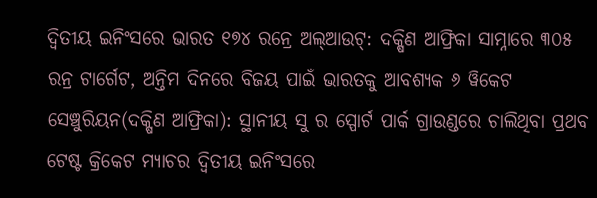ଦ୍ୱିତୀୟ ଇନିଂସରେ ଭାରତ ୧୭୪ ରନ୍ରେ ଅଲ୍ଆଉଟ୍: ଦକ୍ଷିଣ ଆଫ୍ରିକା ସାମ୍ନାରେ ୩୦୫ ରନ୍ର ଟାର୍ଗେଟ, ଅନ୍ତିମ ଦିନରେ ବିଜୟ ପାଇଁ ଭାରତକୁ ଆବଶ୍ୟକ ୬ ୱିକେଟ
ସେଞ୍ଚୁରିୟନ(ଦକ୍ଷିଣ ଆଫ୍ରିକା): ସ୍ଥାନୀୟ ସୁ ର ସ୍ପୋର୍ଟ ପାର୍କ ଗ୍ରାଉଣ୍ଡରେ ଚାଲିଥିବା ପ୍ରଥବ ଟେଷ୍ଟ କ୍ରିକେଟ ମ୍ୟାଚର ଦ୍ୱିତୀୟ ଇନିଂସରେ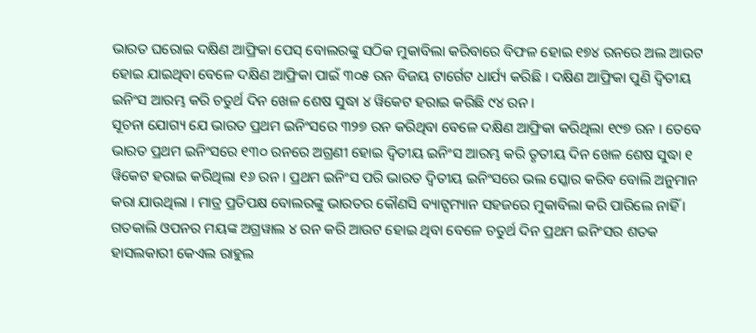ଭାରତ ଘରୋଇ ଦକ୍ଷିଣ ଆଫ୍ରିକା ପେସ୍ ବୋଲରଙ୍କୁ ସଠିକ ମୁକାବିଲା କରିବାରେ ବିଫଳ ହୋଇ ୧୭୪ ରନରେ ଅଲ ଆଉଟ ହୋଇ ଯାଇଥିବା ବେଳେ ଦକ୍ଷିଣ ଆଫ୍ରିକା ପାଇଁ ୩୦୫ ରନ ବିଜୟ ଟାର୍ଗେଟ ଧାର୍ଯ୍ୟ କରିଛି । ଦକ୍ଷିଣ ଆଫ୍ରିକା ପୁଣି ଦ୍ୱିତୀୟ ଇନିଂସ ଆରମ୍ଭ କରି ଚତୁର୍ଥ ଦିନ ଖେଳ ଶେଷ ସୁଦ୍ଧା ୪ ୱିକେଟ ହରାଇ କରିଛି ୯୪ ରନ ।
ସୂଚନା ଯୋଗ୍ୟ ଯେ ଭାରତ ପ୍ରଥମ ଇନିଂସରେ ୩୨୭ ରନ କରିଥିବା ବେଳେ ଦକ୍ଷିଣ ଆଫ୍ରିକା କରିଥିଲା ୧୯୭ ରନ । ତେବେ ଭାରତ ପ୍ରଥମ ଇନିଂସରେ ୧୩୦ ରନରେ ଅଗ୍ରଣୀ ହୋଇ ଦ୍ୱିତୀୟ ଇନିଂସ ଆରମ୍ଭ କରି ତୃତୀୟ ଦିନ ଖେଳ ଶେଷ ସୁଦ୍ଧା ୧ ୱିକେଟ ହରାଇ କରିଥିଲା ୧୬ ରନ । ପ୍ରଥମ ଇନିଂସ ପରି ଭାରତ ଦ୍ୱିତୀୟ ଇନିଂସରେ ଭଲ ସ୍କୋର କରିବ ବୋଲି ଅନୁମାନ କରା ଯାଉଥିଲା । ମାତ୍ର ପ୍ରତିପକ୍ଷ ବୋଲରଙ୍କୁ ଭାରତର କୌଣସି ବ୍ୟାଟ୍ସମ୍ୟାନ ସହଜରେ ମୁକାବିଲା କରି ପାରିଲେ ନାହିଁ । ଗତକାଲି ଓପନର ମୟଙ୍କ ଅଗ୍ରୱାଲ ୪ ରନ କରି ଆଉଟ ହୋଇ ଥିବା ବେଳେ ଚତୁର୍ଥ ଦିନ ପ୍ରଥମ ଇନିଂସର ଶତକ ହାସଲକାରୀ କେଏଲ ରାହୁଲ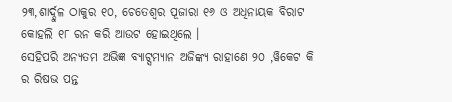୨୩,ଶାର୍ଦ୍ଦୁଳ ଠାକୁର ୧୦, ଚେତେଶ୍ୱର ପୂଜାରା ୧୬ ଓ ଅଧିନାୟକ ବିରାଟ କୋହଲି ୧୮ ରନ କରି ଆଉଟ ହୋଇଥିଲେ ।
ସେହିପରି ଅନ୍ୟତମ ଅଭିଜ୍ଞ ବ୍ୟାଟ୍ସମ୍ୟାନ ଅଜିଙ୍କ୍ୟ ରାହାଣେ ୨୦ ,ୱିକେଟ କି ର ରିଷଭ ପନ୍ତ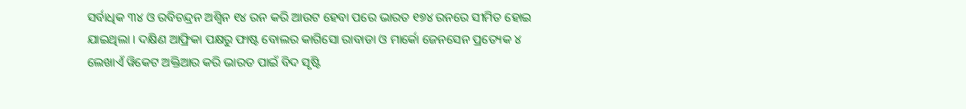ସର୍ବାଧିକ ୩୪ ଓ ରବିଚନ୍ଦ୍ରନ ଅଶ୍ୱିନ ୧୪ ରନ କରି ଆଉଟ ହେବା ପରେ ଭାରତ ୧୭୪ ରନରେ ସୀମିତ ହୋଇ ଯାଇଥିଲା । ଦକ୍ଷିଣ ଆଫ୍ରିକା ପକ୍ଷରୁ ଫାଷ୍ଟ ବୋଲର କାଗିସୋ ରାବାଡା ଓ ମାର୍କୋ ଜେନସେନ ପ୍ରତ୍ୟେକ ୪ ଲେଖାଏଁ ୱିକେଟ ଅକ୍ତିଆର କରି ଭାରତ ପାଇଁ ବିଦ ସୃଷ୍ଟି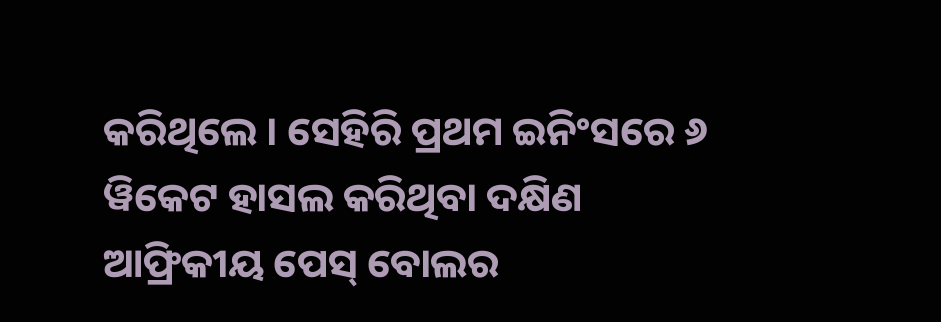କରିଥିଲେ । ସେହିରି ପ୍ରଥମ ଇନିଂସରେ ୬ ୱିକେଟ ହାସଲ କରିଥିବା ଦକ୍ଷିଣ ଆଫ୍ରିକୀୟ ପେସ୍ ବୋଲର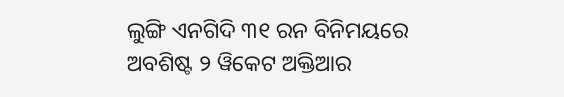ଲୁଙ୍ଗି ଏନଗିଦି ୩୧ ରନ ବିନିମୟରେ ଅବଶିଷ୍ଟ ୨ ୱିକେଟ ଅକ୍ତିଆର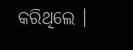କରିଥିଲେ ।